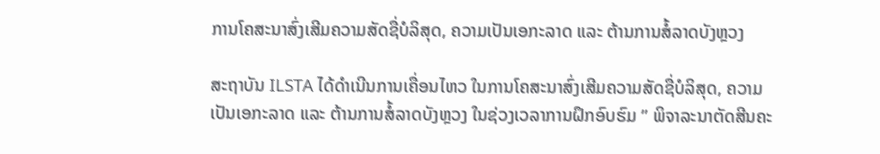ການໂຄສະນາສົ່ງເສີມຄວາມສັດຊື່ບໍລິສຸດ, ຄວາມເປັນເອກະລາດ ແລະ ຕ້ານການສໍ້ລາດບັງຫຼວງ

ສະຖາບັນ ILSTA ໄດ້ດຳເນີນການເຄື່ອນໄຫວ ໃນການໂຄສະນາສົ່ງເສີມຄວາມສັດຊື່ບໍລິສຸດ, ຄວາມເປັນເອກະລາດ ແລະ ຕ້ານການສໍ້ລາດບັງຫຼວງ ໃນຊ່ວງເວລາການຝຶກອົບຮົມ ” ພິຈາລະນາຕັດສີນຄະ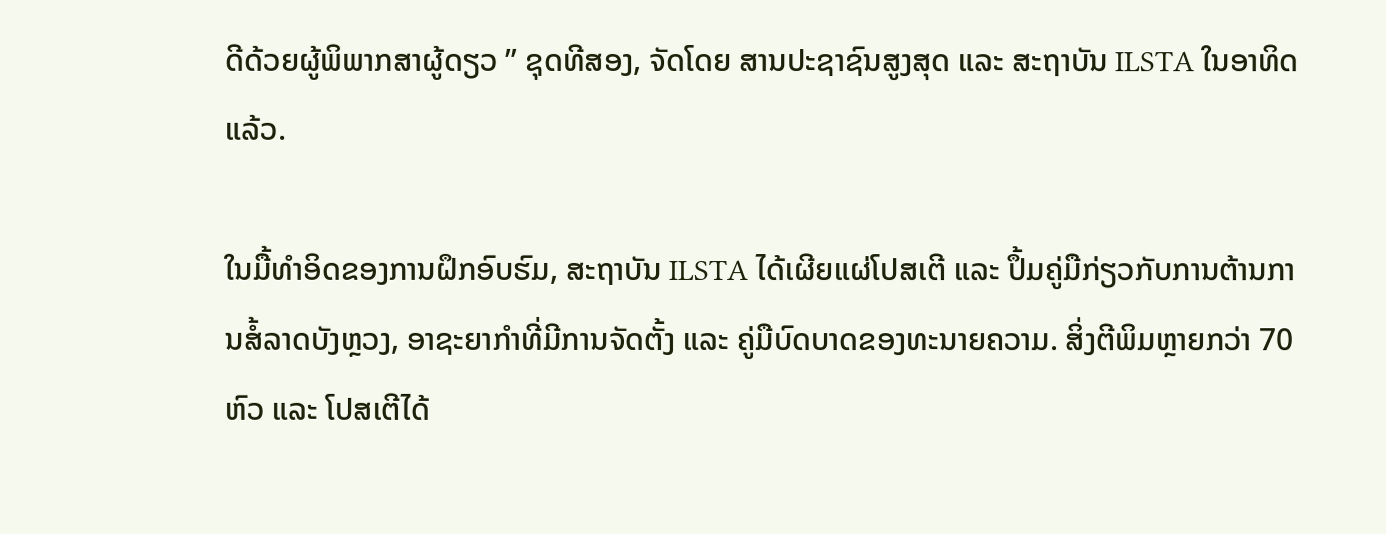ດີດ້ວຍຜູ້ພິພາກສາຜູ້ດຽວ ” ຊຸດທີສອງ, ຈັດໂດຍ ສານປະຊາຊົນສູງສຸດ ແລະ ສະຖາບັນ ILSTA ໃນອາທິດແລ້ວ.

ໃນມື້ທຳອິດຂອງການຝຶກອົບຮົມ, ສະຖາບັນ ILSTA ໄດ້ເຜີຍແຜ່ໂປສເຕີ ແລະ ປຶ້ມຄູ່ມືກ່ຽວກັບການຕ້ານການສໍ້ລາດບັງຫຼວງ, ອາຊະຍາກຳທີ່ມີການຈັດຕັ້ງ ແລະ ຄູ່ມືບົດບາດຂອງທະນາຍຄວາມ. ສິ່ງຕີພິມຫຼາຍກວ່າ 70 ຫົວ ແລະ ໂປສເຕີໄດ້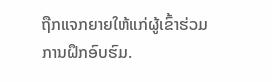ຖືກແຈກຍາຍໃຫ້ແກ່ຜູ້ເຂົ້າຮ່ວມການຝຶກອົບຮົມ.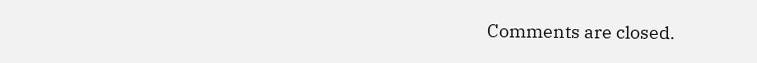Comments are closed.